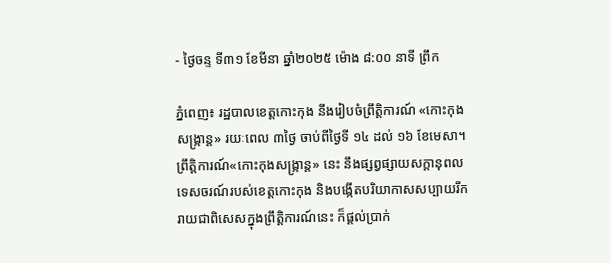- ថ្ងៃចន្ទ ទី៣១ ខែមីនា ឆ្នាំ២០២៥ ម៉ោង ៨:០០ នាទី ព្រឹក

ភ្នំពេញ៖ រដ្ឋបាលខេត្តកោះកុង នឹងរៀបចំព្រឹត្តិការណ៍ «កោះកុងសង្ក្រាន្ត» រយៈពេល ៣ថ្ងៃ ចាប់ពីថ្ងៃទី ១៤ ដល់ ១៦ ខែមេសា។ ព្រឹត្តិការណ៍«កោះកុងសង្ក្រាន្ត» នេះ នឹងផ្សព្វផ្សាយសក្ដានុពលទេសចរណ៍របស់ខេត្តកោះកុង និងបង្កើតបរិយាកាសសប្បាយរីករាយជាពិសេសក្នុងព្រឹត្តិការណ៍នេះ ក៏ផ្ដល់ប្រាក់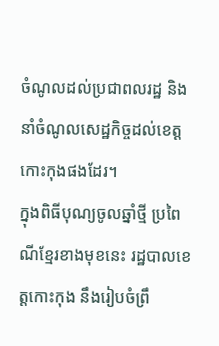ចំណូលដល់ប្រជាពលរដ្ឋ និងនាំចំណូលសេដ្ឋកិច្ចដល់ខេត្តកោះកុងផងដែរ។
ក្នុងពិធីបុណ្យចូលឆ្នាំថ្មី ប្រពៃណីខ្មែរខាងមុខនេះ រដ្ឋបាលខេត្តកោះកុង នឹងរៀបចំព្រឹ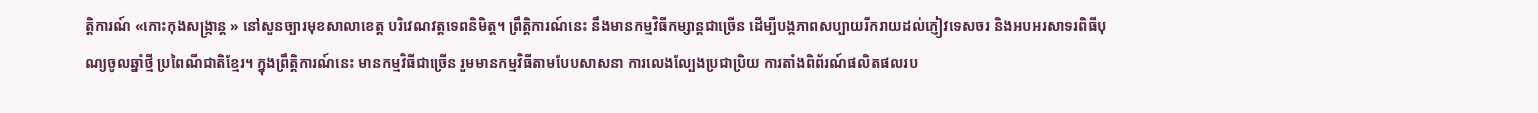ត្តិការណ៍ «កោះកុងសង្ក្រាន្ត » នៅសួនច្បារមុខសាលាខេត្ត បរិវេណវត្តទេពនិមិត្ត។ ព្រឹត្តិការណ៍នេះ នឹងមានកម្មវិធីកម្សាន្តជាច្រើន ដើម្បីបង្កភាពសប្បាយរីករាយដល់ភ្ញៀវទេសចរ និងអបអរសាទរពិធីបុណ្យចូលឆ្នាំថ្មី ប្រពៃណីជាតិខ្មែរ។ ក្នុងព្រឹត្តិការណ៍នេះ មានកម្មវិធីជាច្រើន រួមមានកម្មវិធីតាមបែបសាសនា ការលេងល្បែងប្រជាប្រិយ ការតាំងពិព័រណ៍ផលិតផលរប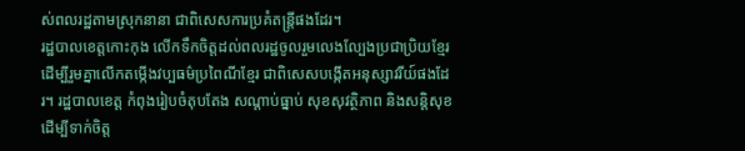ស់ពលរដ្ឋតាមស្រុកនានា ជាពិសេសការប្រគំតន្ត្រីផងដែរ។
រដ្ឋបាលខេត្តកោះកុង លើកទឹកចិត្តដល់ពលរដ្ឋចូលរួមលេងល្បែងប្រជាប្រិយខ្មែរ ដើម្បីរួមគ្នាលើកតម្កើងវប្បធម៌ប្រពៃណីខ្មែរ ជាពិសេសបង្កើតអនុស្សាវរីយ៍ផងដែរ។ រដ្ឋបាលខេត្ត កំពុងរៀបចំតុបតែង សណ្តាប់ធ្នាប់ សុខសុវត្ថិភាព និងសន្តិសុខ ដើម្បីទាក់ចិត្ត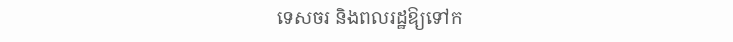ទេសចរ និងពលរដ្ឋឱ្យទៅក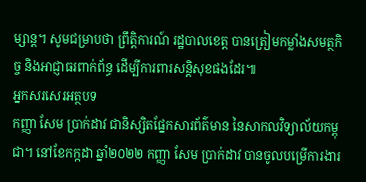ម្សាន្ត។ សូមជម្រាបថា ព្រឹត្តិការណ៍ រដ្ឋបាលខេត្ត បានត្រៀមកម្លាំងសមត្ថកិច្ច និងអាជ្ញាធរពាក់ព័ន្ធ ដើម្បីការពារសន្តិសុខផងដែរ៕
អ្នកសរសេរអត្ថបទ
កញ្ញា សែម ប្រាក់ដាវ ជានិស្សិតផ្នែកសារព័ត៌មាន នៃសាកលវិទ្យាល័យកម្ពុជា។ នៅខែកក្កដា ឆ្នាំ២០២២ កញ្ញា សែម ប្រាក់ដាវ បានចូលបម្រើការងារ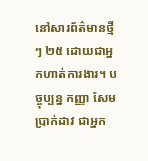នៅសារព័ត៌មានថ្មីៗ ២៥ ដោយជាអ្នកហាត់ការងារ។ បច្ចុប្បន្ន កញ្ញា សែម ប្រាក់ដាវ ជាអ្នក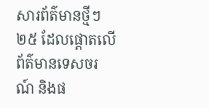សារព័ត៌មានថ្មីៗ ២៥ ដែលផ្តោតលើព័ត៌មានទេសចរណ៍ និងផ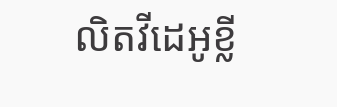លិតវីដេអូខ្លី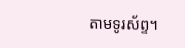តាមទូរស័ព្ទ។